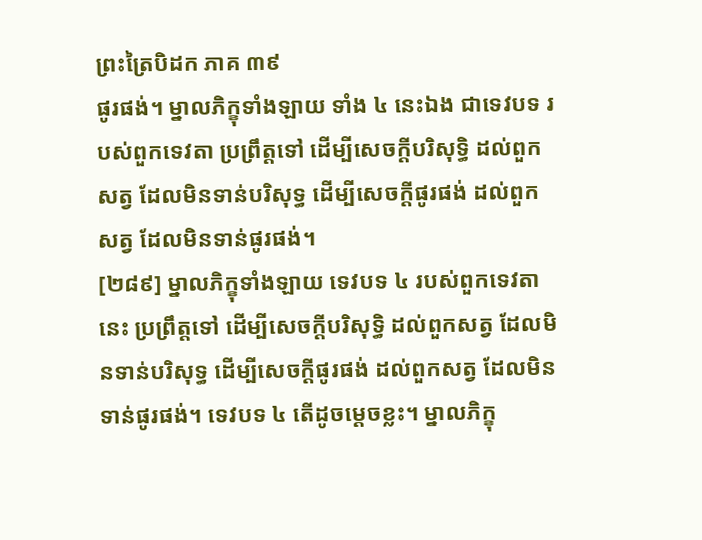ព្រះត្រៃបិដក ភាគ ៣៩
ផូរផង់។ ម្នាលភិក្ខុទាំងឡាយ ទាំង ៤ នេះឯង ជាទេវបទ របស់ពួកទេវតា ប្រព្រឹត្តទៅ ដើម្បីសេចក្តីបរិសុទ្ធិ ដល់ពួកសត្វ ដែលមិនទាន់បរិសុទ្ធ ដើម្បីសេចក្តីផូរផង់ ដល់ពួកសត្វ ដែលមិនទាន់ផូរផង់។
[២៨៩] ម្នាលភិក្ខុទាំងឡាយ ទេវបទ ៤ របស់ពួកទេវតានេះ ប្រព្រឹត្តទៅ ដើម្បីសេចក្ដីបរិសុទ្ធិ ដល់ពួកសត្វ ដែលមិនទាន់បរិសុទ្ធ ដើម្បីសេចក្ដីផូរផង់ ដល់ពួកសត្វ ដែលមិនទាន់ផូរផង់។ ទេវបទ ៤ តើដូចម្ដេចខ្លះ។ ម្នាលភិក្ខុ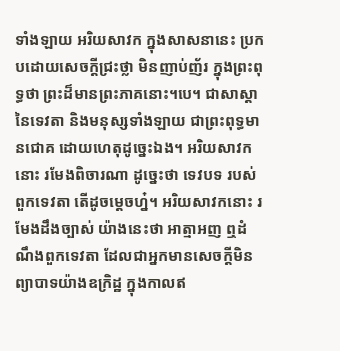ទាំងឡាយ អរិយសាវក ក្នុងសាសនានេះ ប្រកបដោយសេចក្ដីជ្រះថ្លា មិនញាប់ញ័រ ក្នុងព្រះពុទ្ធថា ព្រះដ៏មានព្រះភាគនោះ។បេ។ ជាសាស្ដានៃទេវតា និងមនុស្សទាំងឡាយ ជាព្រះពុទ្ធមានជោគ ដោយហេតុដូច្នេះឯង។ អរិយសាវកនោះ រមែងពិចារណា ដូច្នេះថា ទេវបទ របស់ពួកទេវតា តើដូចម្ដេចហ្ន៎។ អរិយសាវកនោះ រមែងដឹងច្បាស់ យ៉ាងនេះថា អាត្មាអញ ឮដំណឹងពួកទេវតា ដែលជាអ្នកមានសេចក្ដីមិនព្យាបាទយ៉ាងឧក្រិដ្ឋ ក្នុងកាលឥ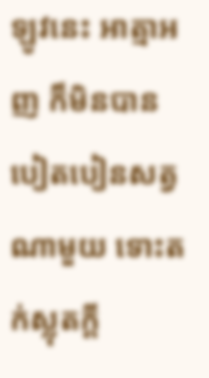ឡូវនេះ អាត្មាអញ ក៏មិនបានបៀតបៀនសត្វណាមួយ ទោះតក់ស្លុតក្ដី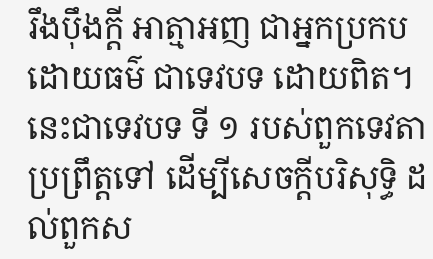រឹងប៉ឹងក្ដី អាត្មាអញ ជាអ្នកប្រកបដោយធម៌ ជាទេវបទ ដោយពិត។ នេះជាទេវបទ ទី ១ របស់ពួកទេវតា ប្រព្រឹត្តទៅ ដើម្បីសេចក្ដីបរិសុទ្ធិ ដល់ពួកស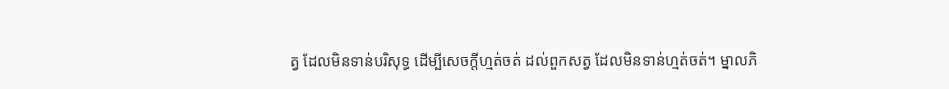ត្វ ដែលមិនទាន់បរិសុទ្ធ ដើម្បីសេចក្ដីហ្មត់ចត់ ដល់ពួកសត្វ ដែលមិនទាន់ហ្មត់ចត់។ ម្នាលភិ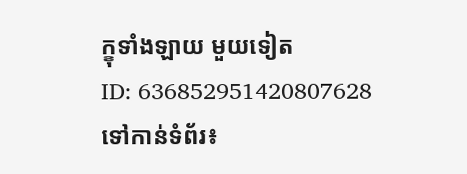ក្ខុទាំងឡាយ មួយទៀត
ID: 636852951420807628
ទៅកាន់ទំព័រ៖